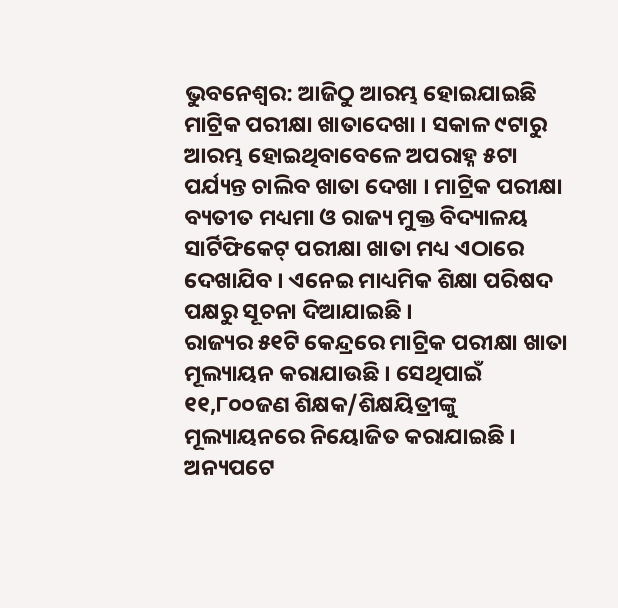ଭୁବନେଶ୍ଵର: ଆଜିଠୁ ଆରମ୍ଭ ହୋଇଯାଇଛି ମାଟ୍ରିକ ପରୀକ୍ଷା ଖାତାଦେଖା । ସକାଳ ୯ଟାରୁ ଆରମ୍ଭ ହୋଇଥିବାବେଳେ ଅପରାହ୍ନ ୫ଟା ପର୍ଯ୍ୟନ୍ତ ଚାଲିବ ଖାତା ଦେଖା । ମାଟ୍ରିକ ପରୀକ୍ଷା ବ୍ୟତୀତ ମଧ୍ୟମା ଓ ରାଜ୍ୟ ମୁକ୍ତ ବିଦ୍ୟାଳୟ ସାର୍ଟିଫିକେଟ୍ ପରୀକ୍ଷା ଖାତା ମଧ୍ୟ ଏଠାରେ ଦେଖାଯିବ । ଏନେଇ ମାଧ୍ୟମିକ ଶିକ୍ଷା ପରିଷଦ ପକ୍ଷରୁ ସୂଚନା ଦିଆଯାଇଛି ।
ରାଜ୍ୟର ୫୧ଟି କେନ୍ଦ୍ରରେ ମାଟ୍ରିକ ପରୀକ୍ଷା ଖାତା ମୂଲ୍ୟାୟନ କରାଯାଉଛି । ସେଥିପାଇଁ ୧୧,୮୦୦ଜଣ ଶିକ୍ଷକ/ଶିକ୍ଷୟିତ୍ରୀଙ୍କୁ ମୂଲ୍ୟାୟନରେ ନିୟୋଜିତ କରାଯାଇଛି । ଅନ୍ୟପଟେ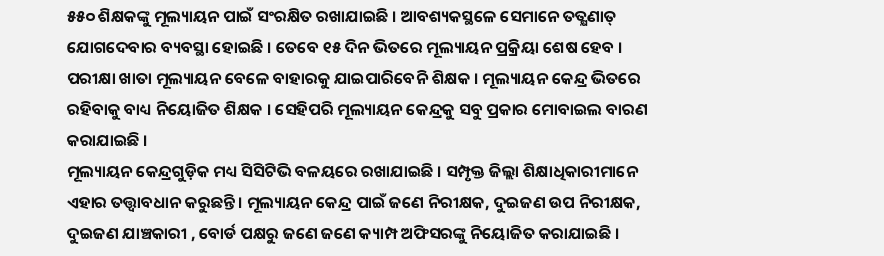୫୫୦ ଶିକ୍ଷକଙ୍କୁ ମୂଲ୍ୟାୟନ ପାଇଁ ସଂରକ୍ଷିତ ରଖାଯାଇଛି । ଆବଶ୍ୟକସ୍ଥଳେ ସେମାନେ ତତ୍କ୍ଷଣାତ୍ ଯୋଗଦେବାର ବ୍ୟବସ୍ଥା ହୋଇଛି । ତେବେ ୧୫ ଦିନ ଭିତରେ ମୂଲ୍ୟାୟନ ପ୍ରକ୍ରିୟା ଶେଷ ହେବ । ପରୀକ୍ଷା ଖାତା ମୂଲ୍ୟାୟନ ବେଳେ ବାହାରକୁ ଯାଇପାରିବେନି ଶିକ୍ଷକ । ମୂଲ୍ୟାୟନ କେନ୍ଦ୍ର ଭିତରେ ରହିବାକୁ ବାଧ୍ୟ ନିୟୋଜିତ ଶିକ୍ଷକ । ସେହିପରି ମୂଲ୍ୟାୟନ କେନ୍ଦ୍ରକୁ ସବୁ ପ୍ରକାର ମୋବାଇଲ ବାରଣ କରାଯାଇଛି ।
ମୂଲ୍ୟାୟନ କେନ୍ଦ୍ରଗୁଡ଼ିକ ମଧ୍ୟ ସିସିଟିଭି ବଳୟରେ ରଖାଯାଇଛି । ସମ୍ପୃକ୍ତ ଜିଲ୍ଲା ଶିକ୍ଷାଧିକାରୀମାନେ ଏହାର ତତ୍ତ୍ୱାବଧାନ କରୁଛନ୍ତି । ମୂଲ୍ୟାୟନ କେନ୍ଦ୍ର ପାଇଁ ଜଣେ ନିରୀକ୍ଷକ, ଦୁଇଜଣ ଉପ ନିରୀକ୍ଷକ, ଦୁଇଜଣ ଯାଞ୍ଚକାରୀ , ବୋର୍ଡ ପକ୍ଷରୁ ଜଣେ ଜଣେ କ୍ୟାମ୍ପ ଅଫିସରଙ୍କୁ ନିୟୋଜିତ କରାଯାଇଛି ।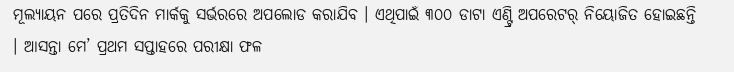ମୂଲ୍ୟାୟନ ପରେ ପ୍ରତିଦିନ ମାର୍କକୁ ସର୍ଭରରେ ଅପଲୋଡ କରାଯିବ । ଏଥିପାଇଁ ୩୦୦ ଡାଟା ଏଣ୍ଟ୍ରି ଅପରେଟର୍ ନିୟୋଜିତ ହୋଇଛନ୍ତି । ଆସନ୍ତା ମେ’ ପ୍ରଥମ ସପ୍ତାହରେ ପରୀକ୍ଷା ଫଳ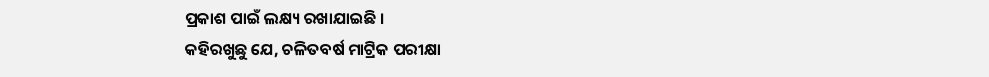ପ୍ରକାଶ ପାଇଁ ଲକ୍ଷ୍ୟ ରଖାଯାଇଛି ।
କହିରଖୁଛୁ ଯେ, ଚଳିତବର୍ଷ ମାଟ୍ରିକ ପରୀକ୍ଷା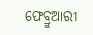ଫେବ୍ରୁଆରୀ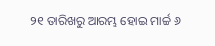୨୧ ତାରିଖରୁ ଆରମ୍ଭ ହୋଇ ମାର୍ଚ୍ଚ ୬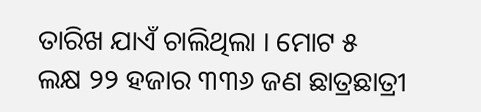ତାରିଖ ଯାଏଁ ଚାଲିଥିଲା । ମୋଟ ୫ ଲକ୍ଷ ୨୨ ହଜାର ୩୩୬ ଜଣ ଛାତ୍ରଛାତ୍ରୀ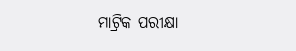ମାଟ୍ରିକ ପରୀକ୍ଷା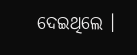ଦେଇଥିଲେ ।